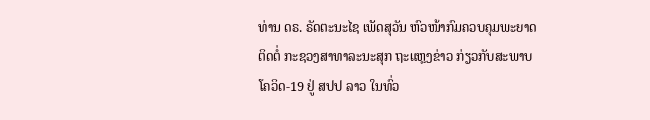ທ່ານ ດຣ. ຣັດຕະນະໄຊ ເພັດສຸວັນ ຫົວໜ້າກົມຄວບຄຸມພະຍາດຕິດຕໍ່ ກະຊວງສາທາລະນະສຸກ ຖະແຫຼງຂ່າວ ກ່ຽວກັບສະພາບໂຄວິດ-19 ຢູ່ ສປປ ລາວ ໃນທົ່ວ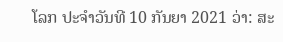ໂລກ ປະຈໍາວັນທີ 10 ກັນຍາ 2021 ວ່າ: ສະ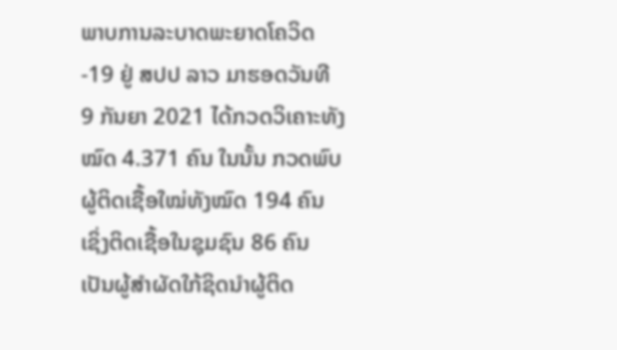ພາບການລະບາດພະຍາດໂຄວິດ-19 ຢູ່ ສປປ ລາວ ມາຮອດວັນທີ 9 ກັນຍາ 2021 ໄດ້ກວດວິເຄາະທັງໝົດ 4.371 ຄົນ ໃນນັ້ນ ກວດພົບຜູ້ຕິດເຊື້ອໃໝ່ທັງໝົດ 194 ຄົນ ເຊິ່ງຕິດເຊື້ອໃນຊຸມຊົນ 86 ຄົນ ເປັນຜູ້ສຳຜັດໃກ້ຊິດນຳຜູ້ຕິດ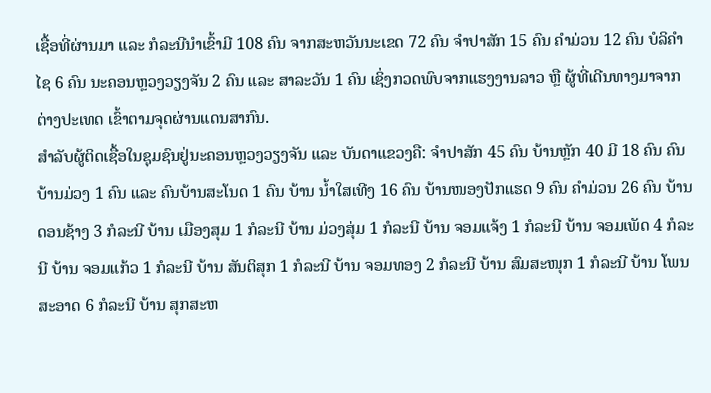ເຊື້ອທີ່ຜ່ານມາ ແລະ ກໍລະນີນໍາເຂົ້າມີ 108 ຄົນ ຈາກສະຫວັນນະເຂດ 72 ຄົນ ຈໍາປາສັກ 15 ຄົນ ຄໍາມ່ວນ 12 ຄົນ ບໍລິຄໍາໄຊ 6 ຄົນ ນະຄອນຫຼວງວຽງຈັນ 2 ຄົນ ແລະ ສາລະວັນ 1 ຄົນ ເຊິ່ງກວດພົບຈາກແຮງງານລາວ ຫຼື ຜູ້ທີ່ເດີນທາງມາຈາກຕ່າງປະເທດ ເຂົ້າຕາມຈຸດຜ່ານແດນສາກົນ.
ສໍາລັບຜູ້ຕິດເຊື້ອໃນຊຸມຊົນຢູ່ນະຄອນຫຼວງວຽງຈັນ ແລະ ບັນດາແຂວງຄື: ຈຳປາສັກ 45 ຄົນ ບ້ານຫຼັກ 40 ມີ 18 ຄົນ ຄົນ ບ້ານມ່ວງ 1 ຄົນ ແລະ ຄົນບ້ານສະໂນດ 1 ຄົນ ບ້ານ ນໍ້າໃສເທີງ 16 ຄົນ ບ້ານໜອງປັກແຮດ 9 ຄົນ ຄໍາມ່ວນ 26 ຄົນ ບ້ານ ດອນຊ້າງ 3 ກໍລະນີ ບ້ານ ເມືອງສຸມ 1 ກໍລະນີ ບ້ານ ມ່ວງສຸ່ມ 1 ກໍລະນີ ບ້ານ ຈອມແຈ້ງ 1 ກໍລະນີ ບ້ານ ຈອມເພັດ 4 ກໍລະນີ ບ້ານ ຈອມແກ້ວ 1 ກໍລະນີ ບ້ານ ສັນຕິສຸກ 1 ກໍລະນີ ບ້ານ ຈອມທອງ 2 ກໍລະນີ ບ້ານ ສົມສະໜຸກ 1 ກໍລະນີ ບ້ານ ໂພນສະອາດ 6 ກໍລະນີ ບ້ານ ສຸກສະຫ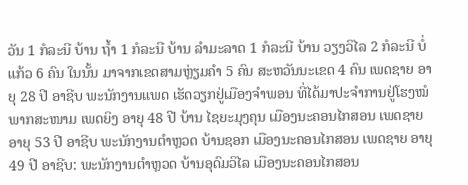ວັນ 1 ກໍລະນີ ບ້ານ ຖ້ຳ 1 ກໍລະນີ ບ້ານ ລຳມະລາດ 1 ກໍລະນີ ບ້ານ ວຽງວິໄລ 2 ກໍລະນີ ບໍ່ແກ້ວ 6 ຄົນ ໃນນັ້ນ ມາຈາກເຂດສາມຫຼ່ຽມຄຳ 5 ຄົນ ສະຫວັນນະເຂດ 4 ຄົນ ເພດຊາຍ ອາຍຸ 28 ປີ ອາຊີບ ພະນັກງານແພດ ເຮັດວຽກຢູ່ເມືອງຈຳພອນ ທີ່ໄດ້ມາປະຈຳການຢູ່ໂຮງໝໍພາກສະໜາມ ເພດຍິງ ອາຍຸ 48 ປີ ບ້ານ ໄຊຍະມຸງຄຸນ ເມືອງນະຄອນໄກສອນ ເພດຊາຍ ອາຍຸ 53 ປີ ອາຊີບ ພະນັກງານຕຳຫຼວດ ບ້ານຊອກ ເມືອງນະຄອນໄກສອນ ເພດຊາຍ ອາຍຸ 49 ປີ ອາຊີບ: ພະນັກງານຕຳຫຼວດ ບ້ານອຸດົມວິໄລ ເມືອງນະຄອນໄກສອນ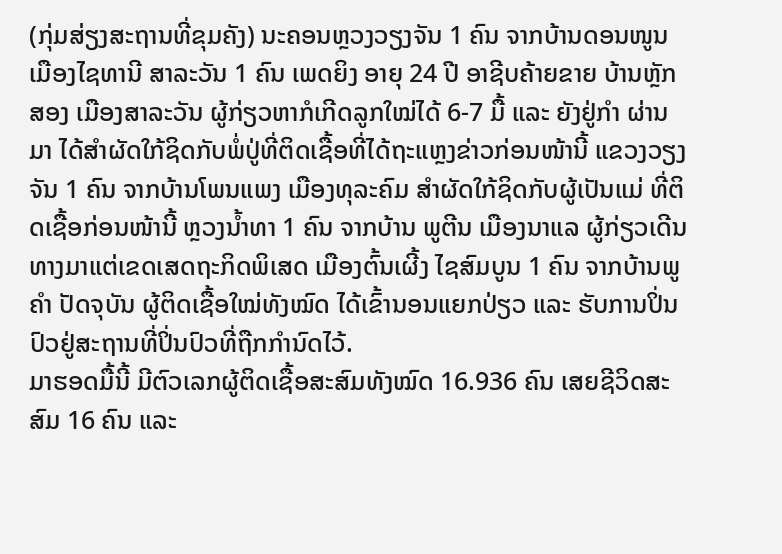(ກຸ່ມສ່ຽງສະຖານທີ່ຂຸມຄັງ) ນະຄອນຫຼວງວຽງຈັນ 1 ຄົນ ຈາກບ້ານດອນໜູນ ເມືອງໄຊທານີ ສາລະວັນ 1 ຄົນ ເພດຍິງ ອາຍຸ 24 ປີ ອາຊີບຄ້າຍຂາຍ ບ້ານຫຼັກສອງ ເມືອງສາລະວັນ ຜູ້ກ່ຽວຫາກໍເກີດລູກໃໝ່ໄດ້ 6-7 ມື້ ແລະ ຍັງຢູ່ກໍາ ຜ່ານມາ ໄດ້ສໍາຜັດໃກ້ຊິດກັບພໍ່ປູ່ທີ່ຕິດເຊື້ອທີ່ໄດ້ຖະແຫຼງຂ່າວກ່ອນໜ້ານີ້ ແຂວງວຽງຈັນ 1 ຄົນ ຈາກບ້ານໂພນແພງ ເມືອງທຸລະຄົມ ສຳຜັດໃກ້ຊິດກັບຜູ້ເປັນແມ່ ທີ່ຕິດເຊື້ອກ່ອນໜ້ານີ້ ຫຼວງນ້ຳທາ 1 ຄົນ ຈາກບ້ານ ພູຕີນ ເມືອງນາແລ ຜູ້ກ່ຽວເດີນທາງມາແຕ່ເຂດເສດຖະກິດພິເສດ ເມືອງຕົ້ນເຜີ້ງ ໄຊສົມບູນ 1 ຄົນ ຈາກບ້ານພູຄຳ ປັດຈຸບັນ ຜູ້ຕິດເຊື້ອໃໝ່ທັງໝົດ ໄດ້ເຂົ້ານອນແຍກປ່ຽວ ແລະ ຮັບການປິ່ນປົວຢູ່ສະຖານທີ່ປິ່ນປົວທີ່ຖືກກຳນົດໄວ້.
ມາຮອດມື້ນີ້ ມີຕົວເລກຜູ້ຕິດເຊື້ອສະສົມທັງໝົດ 16.936 ຄົນ ເສຍຊີວິດສະສົມ 16 ຄົນ ແລະ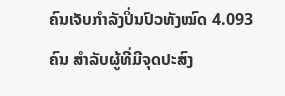ຄົນເຈັບກໍາລັງປິ່ນປົວທັງໝົດ 4.093 ຄົນ ສໍາລັບຜູ້ທີ່ມີຈຸດປະສົງ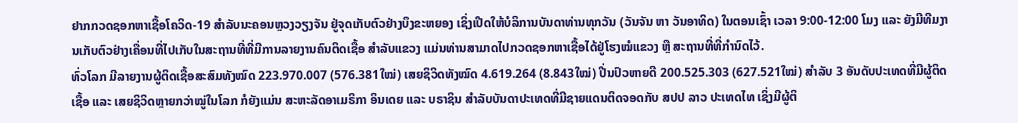ຢາກກວດຊອກຫາເຊື້ອໂຄວິດ-19 ສໍາລັບນະຄອນຫຼວງວຽງຈັນ ຢູ່ຈຸດເກັບຕົວຢ່າງບຶງຂະຫຍອງ ເຊິ່ງເປີດໃຫ້ບໍລິການບັນດາທ່ານທຸກວັນ (ວັນຈັນ ຫາ ວັນອາທິດ) ໃນຕອນເຊົ້າ ເວລາ 9:00-12:00 ໂມງ ແລະ ຍັງມີທີມງານເກັບຕົວຢ່າງເຄື່ອນທີ່ໄປເກັບໃນສະຖານທີ່ທີ່ມີການລາຍງານຄົນຕິດເຊື້ອ ສຳລັບແຂວງ ແມ່ນທ່ານສາມາດໄປກວດຊອກຫາເຊື້ອໄດ້ຢູ່ໂຮງໝໍແຂວງ ຫຼື ສະຖານທີ່ທີ່ກຳນົດໄວ້.
ທົ່ວໂລກ ມີລາຍງານຜູ້ຕິດເຊື້ອສະສົມທັງໝົດ 223.970.007 (576.381ໃໝ່) ເສຍຊິວິດທັງໝົດ 4.619.264 (8.843ໃໝ່) ປີ່ນປົວຫາຍດີ 200.525.303 (627.521ໃໝ່) ສໍາລັບ 3 ອັນດັບປະເທດທີ່ມີຜູ້ຕິດເຊື້ອ ແລະ ເສຍຊິວິດຫຼາຍກວ່າໝູ່ໃນໂລກ ກໍຍັງແມ່ນ ສະຫະລັດອາເມຣິກາ ອິນເດຍ ແລະ ບຣາຊິນ ສໍາລັບບັນດາປະເທດທີ່ມີຊາຍແດນຕິດຈອດກັບ ສປປ ລາວ ປະເທດໄທ ເຊິ່ງມີຜູ້ຕິ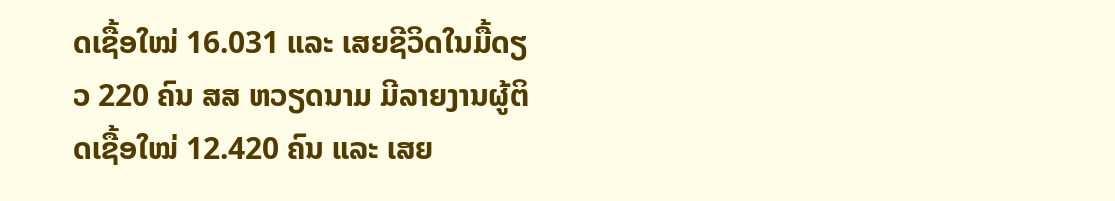ດເຊື້ອໃໝ່ 16.031 ແລະ ເສຍຊີວິດໃນມື້ດຽວ 220 ຄົນ ສສ ຫວຽດນາມ ມີລາຍງານຜູ້ຕິດເຊື້ອໃໝ່ 12.420 ຄົນ ແລະ ເສຍ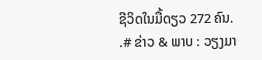ຊີວິດໃນມື້ດຽວ 272 ຄົນ.
.# ຂ່າວ & ພາບ : ວຽງມາ